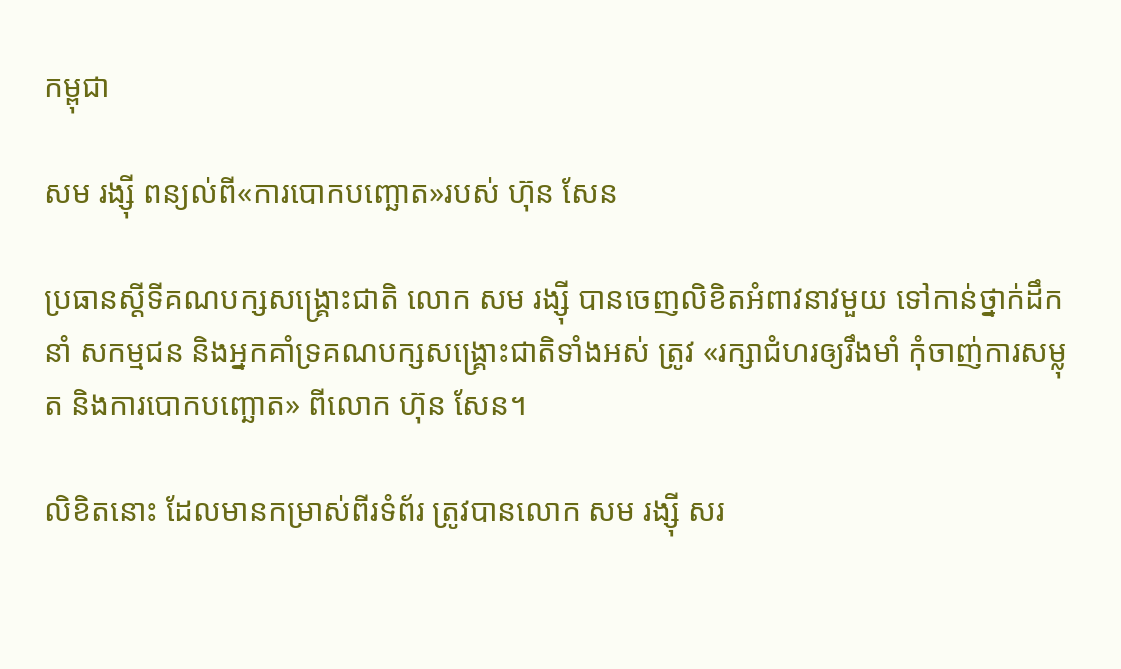កម្ពុជា

សម រង្ស៊ី ពន្យល់ពី«ការបោកបញ្ឆោត»របស់ ហ៊ុន សែន

ប្រធានស្តីទីគណបក្សសង្គ្រោះជាតិ លោក សម រង្ស៊ី បានចេញលិខិតអំពាវនាវមួយ ទៅកាន់ថ្នាក់ដឹកនាំ សកម្មជន និងអ្នកគាំទ្រគណបក្សសង្គ្រោះជាតិទាំងអស់ ត្រូវ «រក្សាជំហរឲ្យរឹងមាំ កុំចាញ់ការសម្លុត និងការបោកបញ្ឆោត» ពីលោក ហ៊ុន សែន។

លិខិតនោះ ដែលមានកម្រាស់ពីរទំព័រ ត្រូវបានលោក សម រង្ស៊ី សរ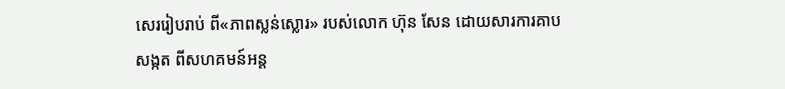សេររៀបរាប់ ពី«ភាពស្លន់ស្លោរ» របស់លោក ហ៊ុន សែន ដោយសារការគាបសង្កត ពីសហគមន៍អន្ត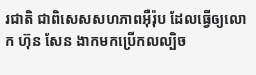រជាតិ ជាពិសេសសហភាពអ៊ឺរ៉ុប ដែលធ្វើឲ្យលោក ហ៊ុន សែន ងាកមកប្រើកលល្បិច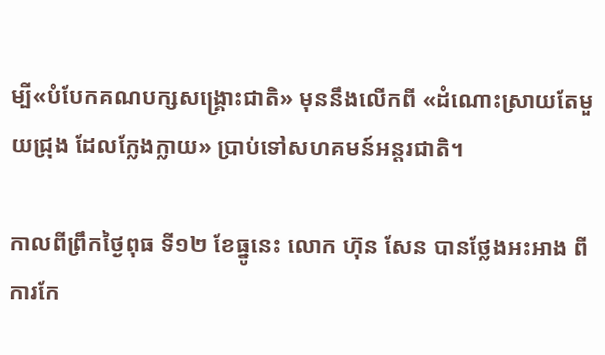ម្បី«បំបែកគណបក្សសង្គ្រោះជាតិ» មុននឹងលើកពី «ដំណោះស្រាយតែមួយជ្រុង ដែលក្លែងក្លាយ» ប្រាប់ទៅសហគមន៍អន្តរជាតិ។

កាលពីព្រឹកថ្ងៃពុធ ទី១២ ខែធ្នូនេះ លោក ហ៊ុន សែន បានថ្លែងអះអាង ពីការកែ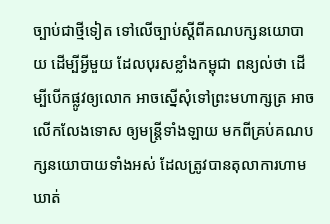ច្បាប់ជាថ្មីទៀត ទៅលើច្បាប់ស្ដីពីគណបក្សនយោបាយ ដើម្បីអ្វីមួយ ដែលបុរសខ្លាំងកម្ពុជា ពន្យល់ថា ដើម្បីបើកផ្លូវឲ្យលោក អាចស្នើសុំទៅព្រះមហាក្សត្រ អាចលើកលែងទោស ឲ្យមន្ត្រីទាំងឡាយ មកពីគ្រប់គណបក្សនយោបាយទាំងអស់ ដែលត្រូវបានតុលាការហាមឃាត់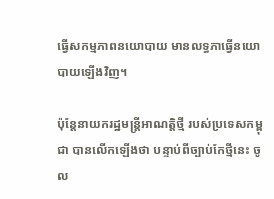ធ្វើសកម្មភាពនយោបាយ មានលទ្ធភាធ្វើនយោបាយឡើងវិញ។

ប៉ុន្តែនាយករដ្ឋមន្ត្រីអាណត្តិថ្មី របស់ប្រទេសកម្ពុជា បានលើកឡើងថា បន្ទាប់ពីច្បាប់កែថ្មីនេះ ចូល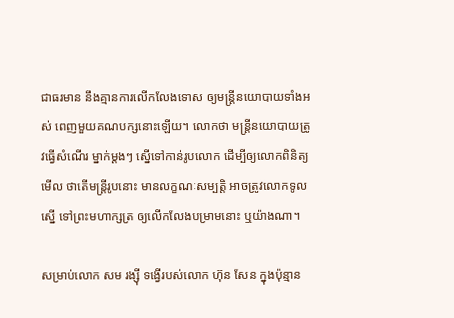ជាធរមាន នឹងគ្មានការលើកលែងទោស ឲ្យមន្ត្រីនយោបាយទាំងអស់ ពេញមួយគណបក្សនោះឡើយ។ លោកថា មន្ត្រីនយោបាយត្រូវធ្វើសំណើរ ម្នាក់ម្ដងៗ ស្នើទៅកាន់រូបលោក ដើម្បីឲ្យលោកពិនិត្យមើល ថាតើមន្ត្រីរូបនោះ មានលក្ខណៈសម្បត្តិ អាចត្រូវលោកទូលស្នើ ទៅព្រះមហាក្សត្រ ឲ្យលើកលែងបម្រាមនោះ ឬយ៉ាងណា។

សម្រាប់លោក សម រង្ស៊ី ទង្វើរបស់លោក ហ៊ុន សែន ក្នុងប៉ុន្មាន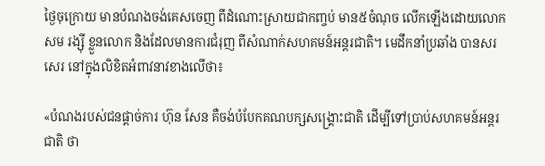ថ្ងៃចុក្រោយ មានបំណងចង់គេសចេញ ពីដំណោះស្រាយជាកញ្ចប់ មាន៥ចំណុច លើកឡើងដោយលោក សម រង្ស៊ី ខ្លួនលោក និងដែលមានការជំរុញ ពីសំណាក់សហគមន៍អន្តរជាតិ។ មេដឹកនាំប្រឆាំង បានសរសេរ នៅក្នុងលិខិតអំពាវនាវខាងលើថា៖

«បំណងរបស់ជនផ្តាច់ការ ហ៊ុន សែន គឺចង់បំបែកគណបក្សសង្គ្រោះជាតិ ដើម្បីទៅប្រាប់សហគមន៍អន្តរជាតិ ថា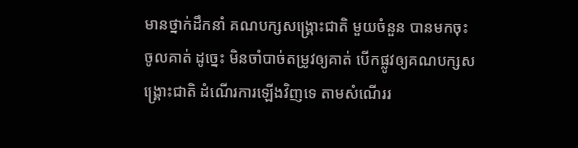មានថ្នាក់ដឹកនាំ គណបក្សសង្គ្រោះជាតិ មួយចំនួន បានមកចុះចូលគាត់ ដូច្នេះ មិនចាំបាច់តម្រូវឲ្យគាត់ បើកផ្លូវឲ្យគណបក្សសង្គ្រោះជាតិ ដំណើរការឡើងវិញទេ តាមសំណើររ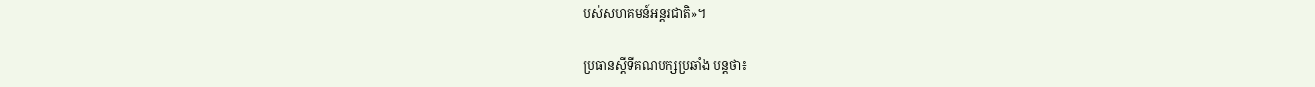បស់សហគមន៍អន្តរជាតិ»។

ប្រធានស្ដីទីគណបក្សប្រឆាំង បន្តថា៖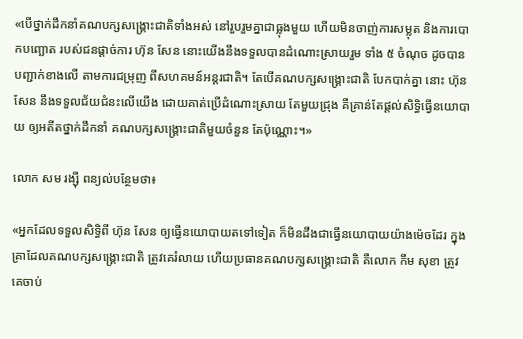«បើថ្នាក់ដឹកនាំគណបក្សសង្គ្រោះជាតិទាំងអស់ នៅរួបរួមគ្នាជាធ្លុងមួយ ហើយមិនចាញ់ការសម្លុត និងការបោកបញ្ឆោត របស់ជនផ្តាច់ការ ហ៊ុន សែន នោះយើងនឹងទទួលបានដំណោះស្រាយរួម ទាំង ៥ ចំណុច ដូចបានបញ្ជាក់ខាងលើ តាមការជម្រុញ ពីសហគមន៍អន្តរជាតិ។ តែបើគណបក្សសង្គ្រោះជាតិ បែកបាក់គ្នា នោះ ហ៊ុន សែន នឹងទទួលជ័យជំនះលើយើង ដោយគាត់ប្រើដំណោះស្រាយ តែមួយជ្រុង គឺគ្រាន់តែផ្តល់សិទ្ធិធ្វើនយោបាយ ឲ្យអតីតថ្នាក់ដឹកនាំ គណបក្សសង្គ្រោះជាតិមួយចំនួន តែប៉ុណ្ណោះ។»

លោក សម រង្ស៊ី ពន្យល់បន្ថែមថា៖

«អ្នកដែលទទួលសិទ្ធិពី ហ៊ុន សែន ឲ្យធ្វើនយោបាយតទៅទៀត ក៏មិនដឹងជាធ្វើនយោបាយយ៉ាងម៉េចដែរ ក្នុងគ្រាដែលគណបក្សសង្គ្រោះជាតិ ត្រូវគេរំលាយ ហើយប្រធានគណបក្សសង្គ្រោះជាតិ គឺលោក កឹម សុខា ត្រូវគេចាប់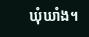ឃុំឃាំង។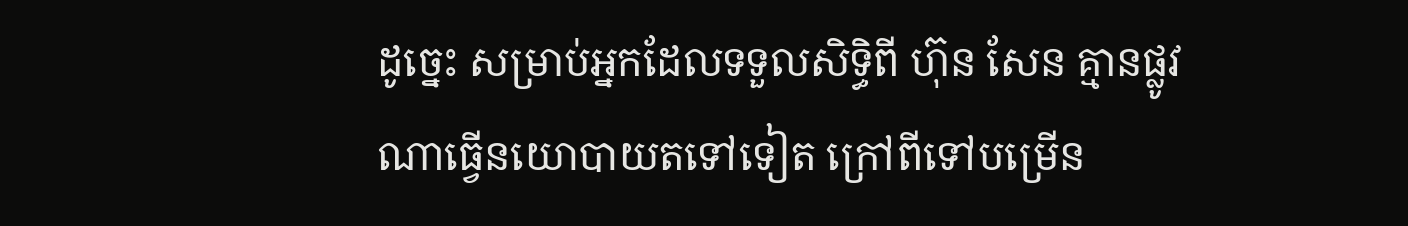ដូច្នេះ សម្រាប់អ្នកដែលទទួលសិទ្ធិពី ហ៊ុន សែន គ្មានផ្លូវណាធ្វើនយោបាយតទៅទៀត ក្រៅពីទៅបម្រើន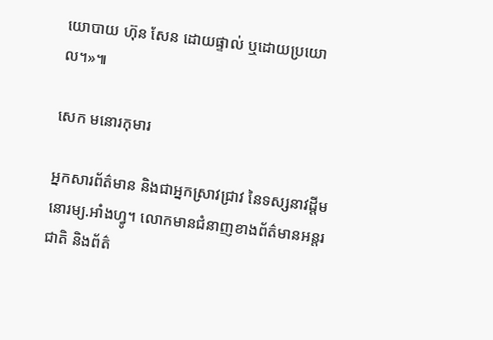យោបាយ ហ៊ុន សែន ដោយផ្ទាល់ ឬដោយប្រយោល។»៕

សេក មនោរកុមារ

អ្នកសារព័ត៌មាន និងជាអ្នកស្រាវជ្រាវ នៃទស្សនាវដ្ដីមនោរម្យ.អាំងហ្វូ។ លោកមានជំនាញខាងព័ត៌មានអន្តរជាតិ និងព័ត៌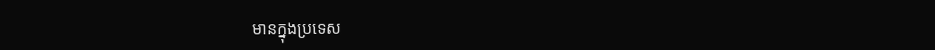មានក្នុងប្រទេស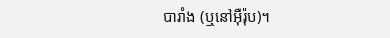បារាំង (ឬនៅអ៊ឺរ៉ុប)។